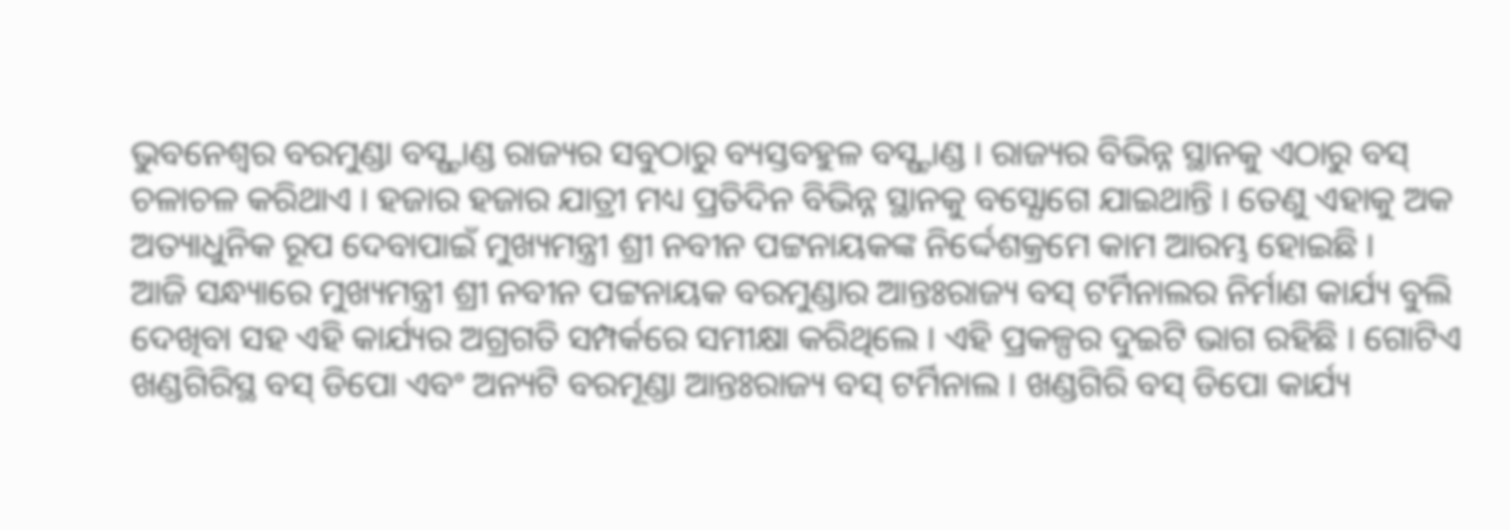ଭୁବନେଶ୍ବର ବରମୁଣ୍ଡା ବସ୍ଷ୍ଟାଣ୍ଡ ରାଜ୍ୟର ସବୁଠାରୁ ବ୍ୟସ୍ତବହୁଳ ବସ୍ଷ୍ଟାଣ୍ଡ । ରାଜ୍ୟର ବିଭିନ୍ନ ସ୍ଥାନକୁ ଏଠାରୁ ବସ୍ ଚଳାଚଳ କରିଥାଏ । ହଜାର ହଜାର ଯାତ୍ରୀ ମଧ୍ୟ ପ୍ରତିଦିନ ବିଭିନ୍ନ ସ୍ଥାନକୁ ବସ୍ଯୋଗେ ଯାଇଥାନ୍ତି । ତେଣୁ ଏହାକୁ ଅକ ଅତ୍ୟାଧୁନିକ ରୂପ ଦେବାପାଇଁ ମୁଖ୍ୟମନ୍ତ୍ରୀ ଶ୍ରୀ ନବୀନ ପଟ୍ଟନାୟକଙ୍କ ନିର୍ଦ୍ଦେଶକ୍ରମେ କାମ ଆରମ୍ଭ ହୋଇଛି ।
ଆଜି ସନ୍ଧ୍ୟାରେ ମୁଖ୍ୟମନ୍ତ୍ରୀ ଶ୍ରୀ ନବୀନ ପଟ୍ଟନାୟକ ବରମୁଣ୍ଡାର ଆନ୍ତଃରାଜ୍ୟ ବସ୍ ଟର୍ମିନାଲର ନିର୍ମାଣ କାର୍ଯ୍ୟ ବୁଲି ଦେଖିବା ସହ ଏହି କାର୍ଯ୍ୟର ଅଗ୍ରଗତି ସମ୍ପର୍କରେ ସମୀକ୍ଷା କରିଥିଲେ । ଏହି ପ୍ରକଳ୍ପର ଦୁଇଟି ଭାଗ ରହିଛି । ଗୋଟିଏ ଖଣ୍ଡଗିରିସ୍ଥ ବସ୍ ଡିପୋ ଏବଂ ଅନ୍ୟଟି ବରମୂଣ୍ଡା ଆନ୍ତଃରାଜ୍ୟ ବସ୍ ଟର୍ମିନାଲ । ଖଣ୍ଡଗିରି ବସ୍ ଡିପୋ କାର୍ଯ୍ୟ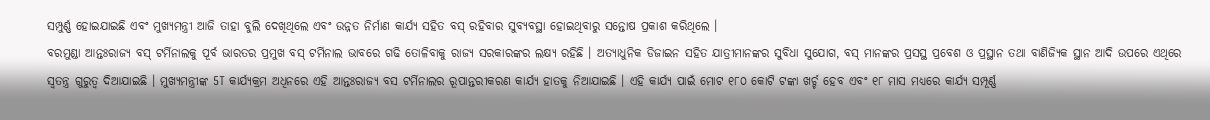ସମ୍ପୁର୍ଣ୍ଣ ହୋଇଯାଇଛି ଏବଂ ମୁଖ୍ୟମନ୍ତ୍ରୀ ଆଜି ତାହା ବୁଲି ଦେଖିଥିଲେ ଏବଂ ଉନ୍ନତ ନିର୍ମାଣ କାର୍ଯ୍ୟ ସହିତ ବସ୍ ରହିବାର ସୁବ୍ୟବସ୍ଥା ହୋଇଥିବାରୁ ସନ୍ତୋଷ ପ୍ରକାଶ କରିଥିଲେ ।
ବରମୁଣ୍ଡା ଆନ୍ତଃରାଜ୍ୟ ବସ୍ ଟର୍ମିନାଲକୁ ପୂର୍ବ ଭାରତର ପ୍ରମୁଖ ବସ୍ ଟର୍ମିନାଲ ଭାବରେ ଗଢି ତୋଳିବାକୁ ରାଜ୍ୟ ସରକାରଙ୍କର ଲକ୍ଷ୍ୟ ରହିଛି । ଅତ୍ୟାଧୁନିକ ଡିଜାଇନ ସହିତ ଯାତ୍ରୀମାନଙ୍କର ସୁବିଧା ସୁଯୋଗ, ବସ୍ ମାନଙ୍କର ପ୍ରସସ୍ଥ ପ୍ରବେଶ ଓ ପ୍ରସ୍ଥାନ ତଥା ବାଣିଜ୍ୟିକ ସ୍ଥାନ ଆଦି ଉପରେ ଏଥିରେ ସ୍ବତନ୍ତ୍ର ଗୁରୁତ୍ବ ଦିଆଯାଇଛି । ମୁଖ୍ୟମନ୍ତ୍ରୀଙ୍କ 5T କାର୍ଯ୍ୟକ୍ରମ ଅଧିନରେ ଏହି ଆନ୍ତଃରାଜ୍ୟ ବସ ଟର୍ମିନାଲର ରୂପାନ୍ତରୀକରଣ କାର୍ଯ୍ୟ ହାତକୁ ନିଆଯାଇଛି । ଏହି କାର୍ଯ୍ୟ ପାଇଁ ମୋଟ ୧୮୦ କୋଟି ଟଙ୍କା ଖର୍ଚ୍ଚ ହେବ ଏବଂ ୧୮ ମାସ ମଧ୍ୟରେ କାର୍ଯ୍ୟ ସମ୍ପୂର୍ଣ୍ଣ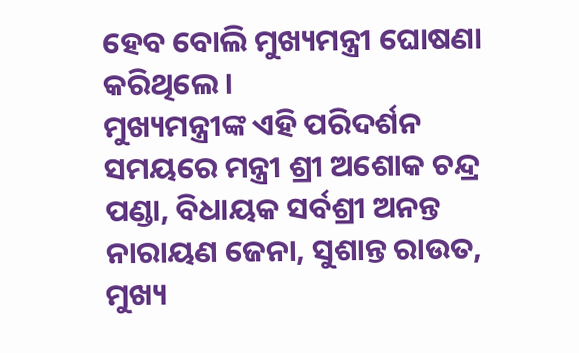ହେବ ବୋଲି ମୁଖ୍ୟମନ୍ତ୍ରୀ ଘୋଷଣା କରିଥିଲେ ।
ମୁଖ୍ୟମନ୍ତ୍ରୀଙ୍କ ଏହି ପରିଦର୍ଶନ ସମୟରେ ମନ୍ତ୍ରୀ ଶ୍ରୀ ଅଶୋକ ଚନ୍ଦ୍ର ପଣ୍ଡା, ବିଧାୟକ ସର୍ବଶ୍ରୀ ଅନନ୍ତ ନାରାୟଣ ଜେନା, ସୁଶାନ୍ତ ରାଉତ, ମୁଖ୍ୟ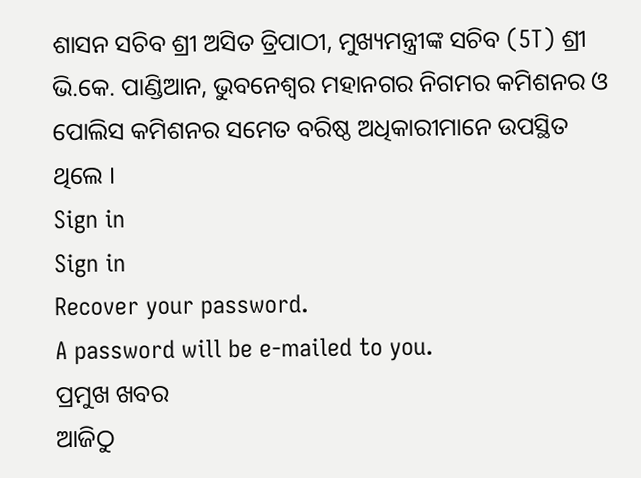ଶାସନ ସଚିବ ଶ୍ରୀ ଅସିତ ତ୍ରିପାଠୀ, ମୁଖ୍ୟମନ୍ତ୍ରୀଙ୍କ ସଚିବ (5T) ଶ୍ରୀ ଭି.କେ. ପାଣ୍ଡିଆନ, ଭୁବନେଶ୍ବର ମହାନଗର ନିଗମର କମିଶନର ଓ ପୋଲିସ କମିଶନର ସମେତ ବରିଷ୍ଠ ଅଧିକାରୀମାନେ ଉପସ୍ଥିତ ଥିଲେ ।
Sign in
Sign in
Recover your password.
A password will be e-mailed to you.
ପ୍ରମୁଖ ଖବର
ଆଜିଠୁ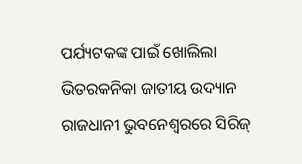ପର୍ଯ୍ୟଟକଙ୍କ ପାଇଁ ଖୋଲିଲା ଭିତରକନିକା ଜାତୀୟ ଉଦ୍ୟାନ
ରାଜଧାନୀ ଭୁବନେଶ୍ଵରରେ ସିରିଜ୍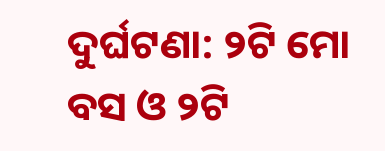ଦୁର୍ଘଟଣା: ୨ଟି ମୋ ବସ ଓ ୨ଟି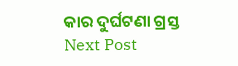କାର ଦୁର୍ଘଟଣା ଗ୍ରସ୍ତ
Next Post